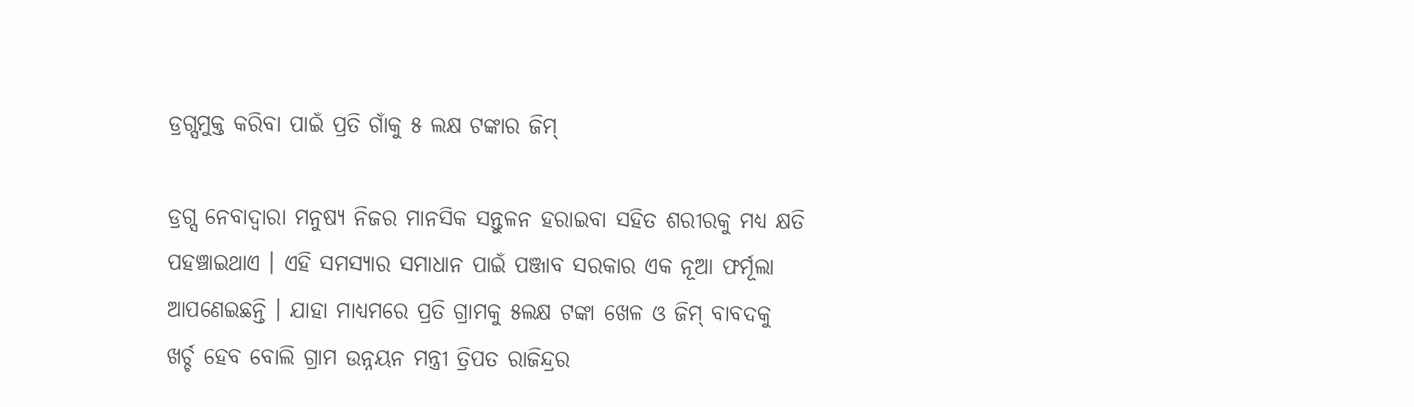ଡ୍ରଗ୍ସମୁକ୍ତ କରିବା ପାଇଁ ପ୍ରତି ଗାଁକୁ ୫ ଲକ୍ଷ ଟଙ୍କାର ଜିମ୍

ଡ୍ରଗ୍ସ ନେବାଦ୍ୱାରା ମନୁଷ୍ୟ ନିଜର ମାନସିକ ସନ୍ତୁଳନ ହରାଇବା ସହିତ ଶରୀରକୁ ମଧ୍ୟ କ୍ଷତି ପହଞ୍ଚାଇଥାଏ । ଏହି ସମସ୍ୟାର ସମାଧାନ ପାଇଁ ପଞ୍ଜାବ ସରକାର ଏକ ନୂଆ ଫର୍ମୂଲା ଆପଣେଇଛନ୍ତି । ଯାହା ମାଧ୍ୟମରେ ପ୍ରତି ଗ୍ରାମକୁ ୫ଲକ୍ଷ ଟଙ୍କା ଖେଳ ଓ ଜିମ୍ ବାବଦକୁ ଖର୍ଚ୍ଚ ହେବ ବୋଲି ଗ୍ରାମ ଉନ୍ନୟନ ମନ୍ତ୍ରୀ ତ୍ରିପତ ରାଜିନ୍ଦ୍ରର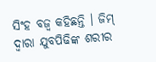ସିଂହ ବଜ୍ୱ କହିଛନ୍ତି । ଜିମ୍ ଦ୍ୱାରା ଯୁବପିଢିଙ୍କ ଶରୀର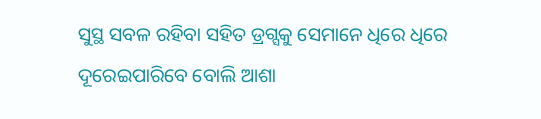ସୁସ୍ଥ ସବଳ ରହିବା ସହିତ ଡ୍ରଗ୍ସକୁ ସେମାନେ ଧିରେ ଧିରେ ଦୂରେଇପାରିବେ ବୋଲି ଆଶା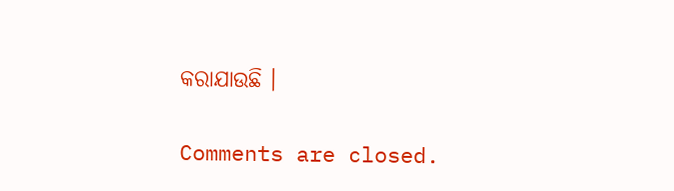କରାଯାଉଛି ।

Comments are closed.